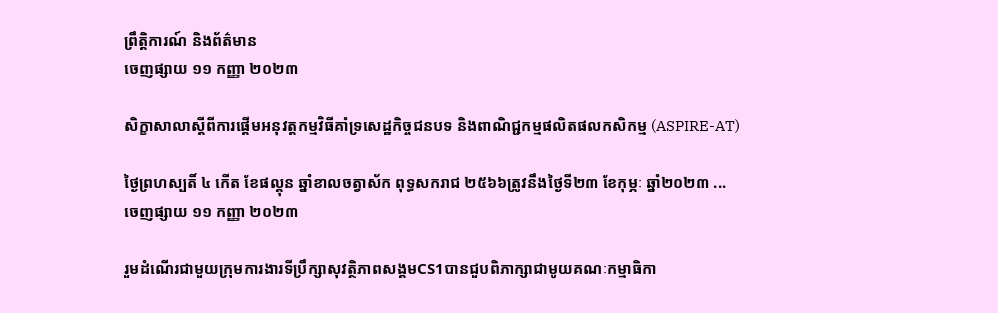ព្រឹត្តិការណ៍ និងព័ត៌មាន
ចេញផ្សាយ ១១ កញ្ញា ២០២៣

សិក្ខាសាលាស្តីពីការផ្តើមអនុវត្តកម្មវិធីគាំទ្រសេដ្ឋកិច្ចជនបទ និងពាណិជ្ជកម្មផលិតផលកសិកម្ម (ASPIRE-AT)

ថ្ងៃព្រហស្បតិ៍ ៤ កើត ខែផល្គុន ឆ្នាំខាលចត្វាស័ក ពុទ្ធសករាជ ២៥៦៦ត្រូវនឹងថ្ងៃទី២៣ ខែកុម្ភៈ ឆ្នាំ២០២៣ ...
ចេញផ្សាយ ១១ កញ្ញា ២០២៣

រួមដំណើរជាមួយក្រុមការងារទីប្រឹក្សាសុវត្ថិភាពសង្គមCS1បានជួបពិភាក្សាជាមូយគណៈកម្មាធិកា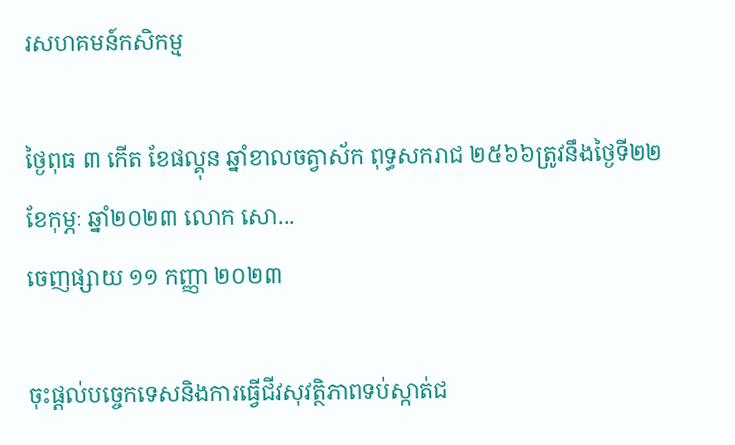រសហគមន៍កសិកម្ម

ថ្ងៃពុធ ៣ កើត ខែផល្គុន ឆ្នាំខាលចត្វាស័ក ពុទ្ធសករាជ ២៥៦៦ត្រូវនឹងថ្ងៃទី២២ ខែកុម្ភៈ ឆ្នាំ២០២៣ លោក សោ...
ចេញផ្សាយ ១១ កញ្ញា ២០២៣

ចុះផ្ដល់បច្ចេកទេសនិងការធ្វេីជីវសុវត្ថិភាពទប់ស្កាត់ជ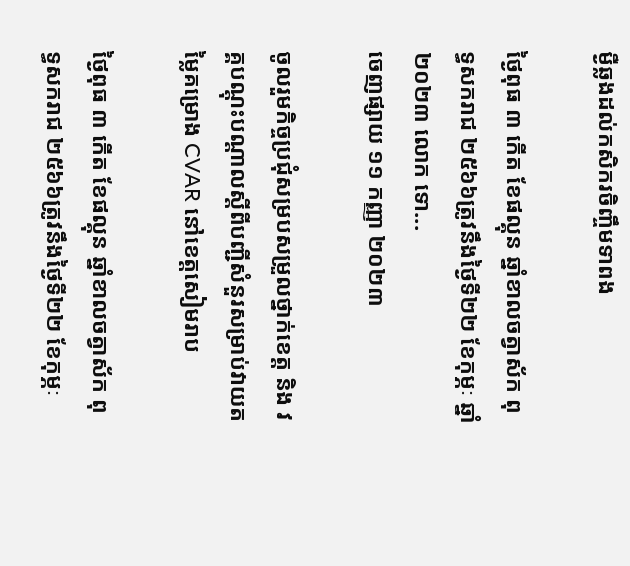ម្ងឺឆ្លងដល់កសិករចិញ្ចឹមទាពង

ថ្ងៃពុធ ៣ កើត ខែផល្គុន ឆ្នាំខាលចត្វាស័ក ពុទ្ធសករាជ ២៥៦៦ត្រូវនឹងថ្ងៃទី២២ ខែកុម្ភៈ ឆ្នាំ២០២៣ លោក ទោ...
ចេញផ្សាយ ១១ កញ្ញា ២០២៣

ចូលរួមកិច្ចប្រជុំសម្របសម្រួលថ្នាក់ខេត្ត និង វគ្គបណ្ដុះបណ្ដាលស្ដីពីបញ្ជីសំនួរសម្រាប់វាយតម្លៃគម្រោង CVAR នៅខេត្តសៀមរាប

ថ្ងៃពុធ ៣ កើត ខែផល្គុន ឆ្នាំខាលចត្វាស័ក ពុទ្ធសករាជ ២៥៦៦ត្រូវនឹងថ្ងៃទី២២ ខែកុម្ភៈ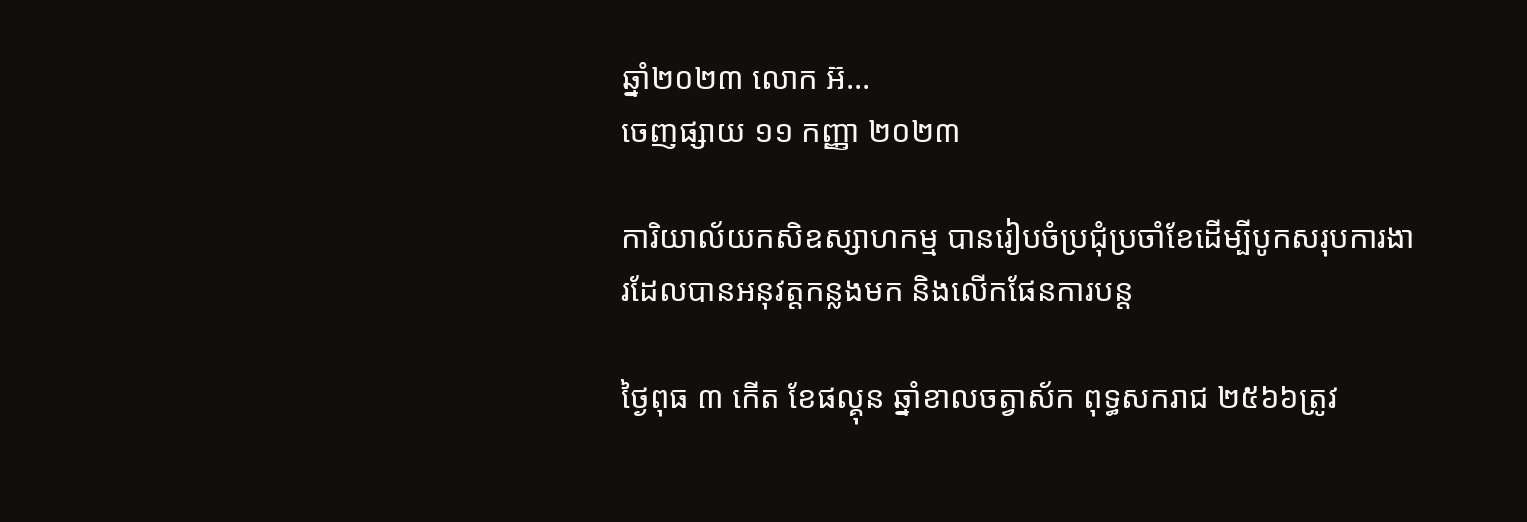ឆ្នាំ២០២៣ លោក អ៊...
ចេញផ្សាយ ១១ កញ្ញា ២០២៣

ការិយាល័យកសិឧស្សាហកម្ម បានរៀបចំប្រជុំប្រចាំខែដើម្បីបូកសរុបការងារដែលបានអនុវត្តកន្លងមក និងលើកផែនការបន្ត

ថ្ងៃពុធ ៣ កើត ខែផល្គុន ឆ្នាំខាលចត្វាស័ក ពុទ្ធសករាជ ២៥៦៦ត្រូវ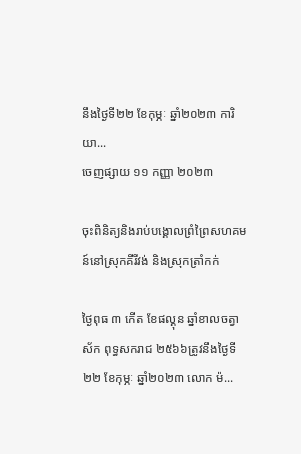នឹងថ្ងៃទី២២ ខែកុម្ភៈ ឆ្នាំ២០២៣ ការិយា...
ចេញផ្សាយ ១១ កញ្ញា ២០២៣

ចុះពិនិត្យនិងរាប់បង្គោលព្រំព្រៃសហគមន៍នៅស្រុកគីរីវង់ និងស្រុកត្រាំកក់

ថ្ងៃពុធ ៣ កើត ខែផល្គុន ឆ្នាំខាលចត្វាស័ក ពុទ្ធសករាជ ២៥៦៦ត្រូវនឹងថ្ងៃទី២២ ខែកុម្ភៈ ឆ្នាំ២០២៣ លោក ម៉...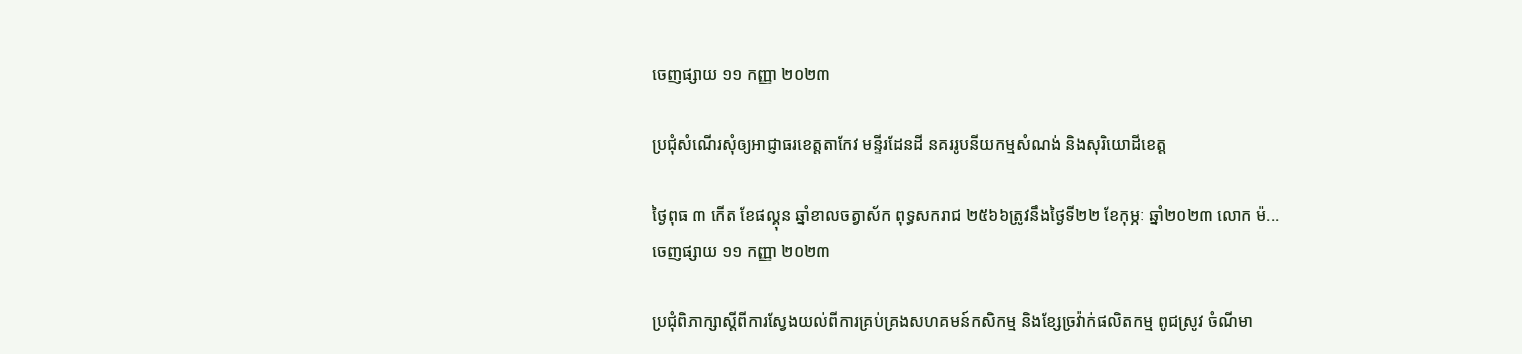ចេញផ្សាយ ១១ កញ្ញា ២០២៣

ប្រជុំសំណើរសុំឲ្យអាជ្ញាធរខេត្តតាកែវ មន្ទីរដែនដី នគររូបនីយកម្មសំណង់ និងសុរិយោដីខេត្ត

ថ្ងៃពុធ ៣ កើត ខែផល្គុន ឆ្នាំខាលចត្វាស័ក ពុទ្ធសករាជ ២៥៦៦ត្រូវនឹងថ្ងៃទី២២ ខែកុម្ភៈ ឆ្នាំ២០២៣ លោក ម៉...
ចេញផ្សាយ ១១ កញ្ញា ២០២៣

ប្រជុំពិភាក្សាស្ដីពីការស្វែងយល់ពីការគ្រប់គ្រងសហគមន៍កសិកម្ម និងខ្សែច្រវ៉ាក់ផលិតកម្ម ពូជស្រូវ ចំណីមា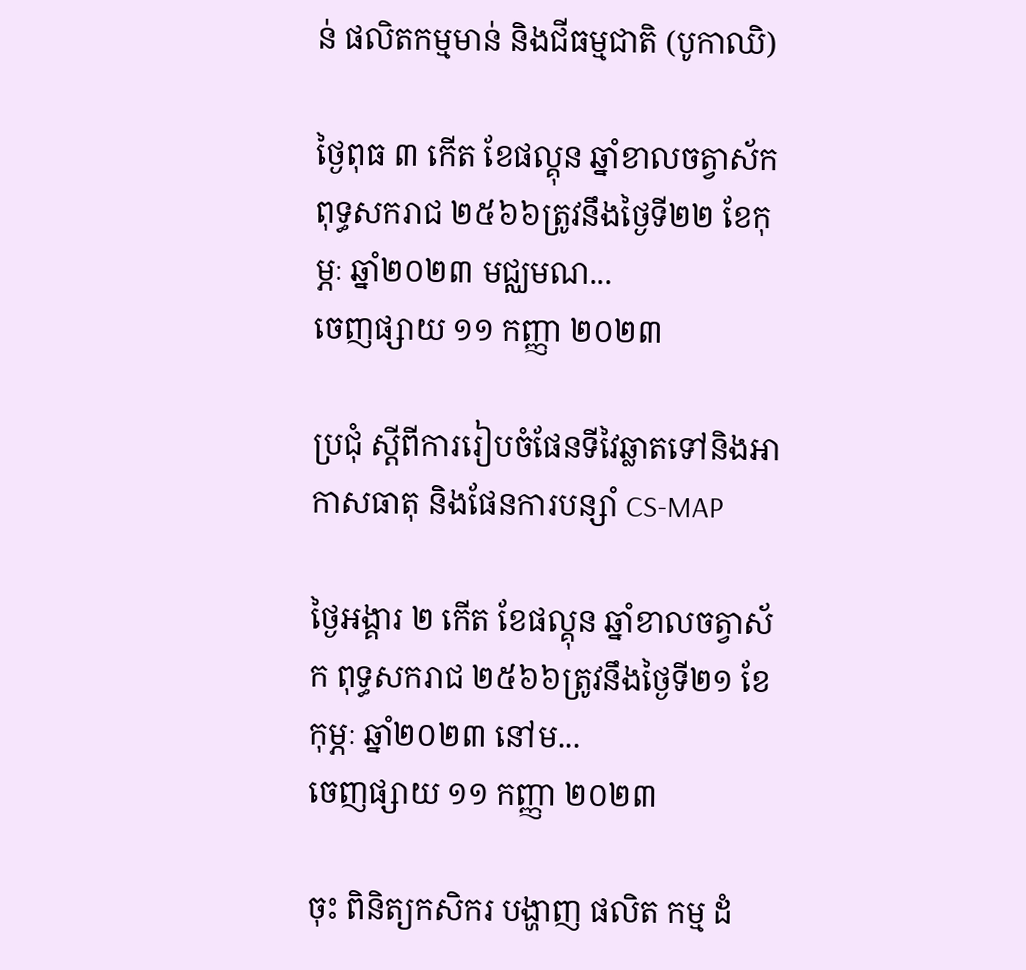ន់ ផលិតកម្មមាន់ និងជីធម្មជាតិ (បូកាឈិ)

ថ្ងៃពុធ ៣ កើត ខែផល្គុន ឆ្នាំខាលចត្វាស័ក ពុទ្ធសករាជ ២៥៦៦ត្រូវនឹងថ្ងៃទី២២ ខែកុម្ភៈ ឆ្នាំ២០២៣ មជ្ឈមណ...
ចេញផ្សាយ ១១ កញ្ញា ២០២៣

ប្រជុំ ស្ដីពីការរៀបចំផែនទីវៃឆ្លាតទៅនិងអាកាសធាតុ និងផែនការបន្សាំ CS-MAP

ថ្ងៃអង្គារ ២ កើត ខែផល្គុន ឆ្នាំខាលចត្វាស័ក ពុទ្ធសករាជ ២៥៦៦ត្រូវនឹងថ្ងៃទី២១ ខែកុម្ភៈ ឆ្នាំ២០២៣ នៅម...
ចេញផ្សាយ ១១ កញ្ញា ២០២៣

ចុះ ពិនិត្យកសិករ បង្ហាញ ផលិត កម្ម ដំ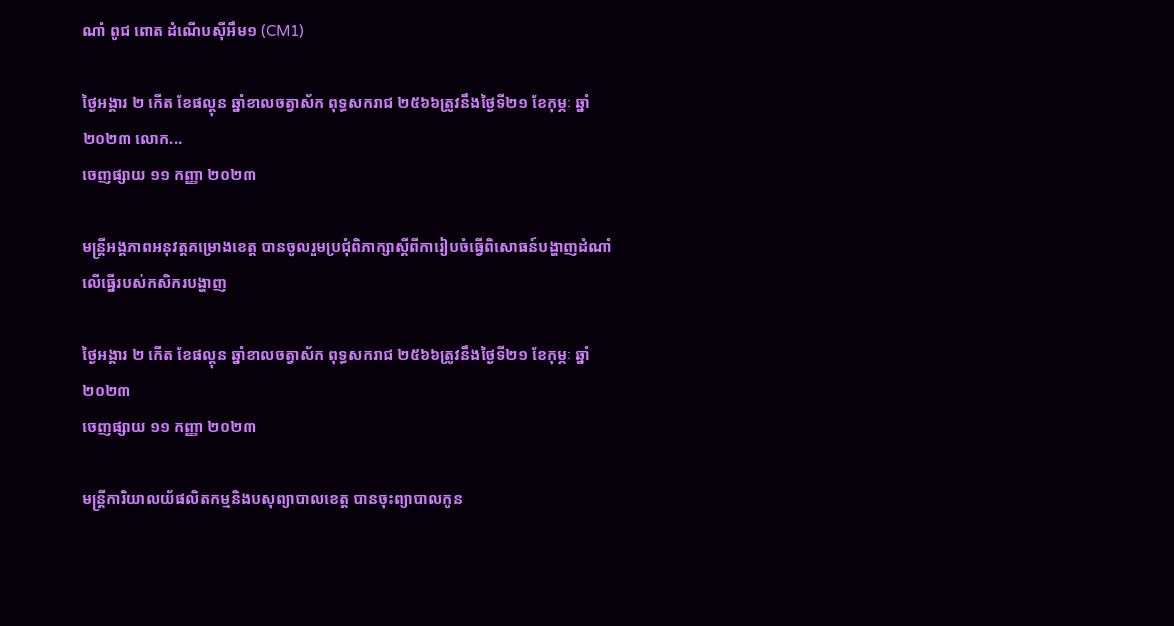ណាំ ពូជ ពោត ដំណើបស៊ីអឹម១ (CM1)

ថ្ងៃអង្គារ ២ កើត ខែផល្គុន ឆ្នាំខាលចត្វាស័ក ពុទ្ធសករាជ ២៥៦៦ត្រូវនឹងថ្ងៃទី២១ ខែកុម្ភៈ ឆ្នាំ២០២៣ លោក...
ចេញផ្សាយ ១១ កញ្ញា ២០២៣

មន្រ្តីអង្គភាពអនុវត្តគម្រោងខេត្ត បានចូលរួមប្រជុំពិភាក្សាស្តីពីការៀបចំធ្វើពិសោធន៍បង្ហាញដំណាំលើធ្នើរបស់កសិករបង្ហាញ

ថ្ងៃអង្គារ ២ កើត ខែផល្គុន ឆ្នាំខាលចត្វាស័ក ពុទ្ធសករាជ ២៥៦៦ត្រូវនឹងថ្ងៃទី២១ ខែកុម្ភៈ ឆ្នាំ២០២៣
ចេញផ្សាយ ១១ កញ្ញា ២០២៣

មន្រ្តីការិយាលយ័ផលិតកម្មនិងបសុព្យាបាលខេត្ត បានចុះព្យាបាលកូន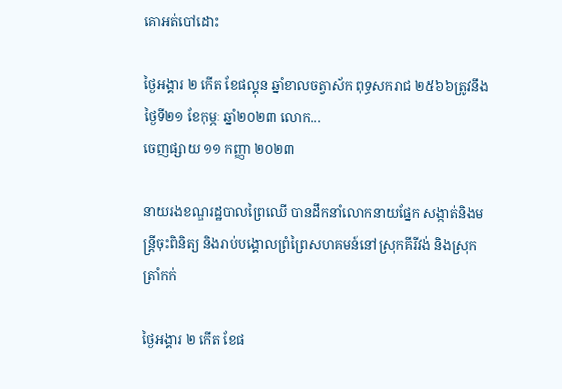គោអត់បៅដោះ

ថ្ងៃអង្គារ ២ កើត ខែផល្គុន ឆ្នាំខាលចត្វាស័ក ពុទ្ធសករាជ ២៥៦៦ត្រូវនឹងថ្ងៃទី២១ ខែកុម្ភៈ ឆ្នាំ២០២៣ លោក...
ចេញផ្សាយ ១១ កញ្ញា ២០២៣

នាយរងខណ្ឌរដ្ឋបាលព្រៃឈើ បានដឹកនាំលោកនាយផ្នែក សង្កាត់និងមន្ត្រីចុះពិនិត្យ និងរាប់បង្គោលព្រំព្រៃសហគមន៍នៅស្រុកគីរីវង់ និងស្រុកត្រាំកក់

ថ្ងៃអង្គារ ២ កើត ខែផ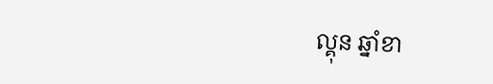ល្គុន ឆ្នាំខា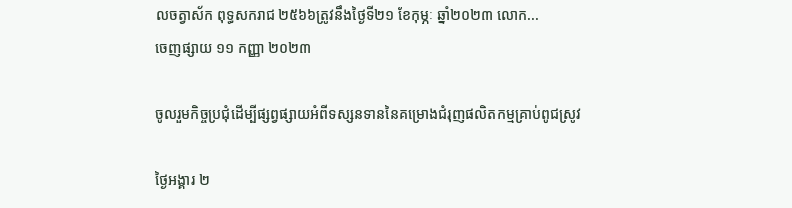លចត្វាស័ក ពុទ្ធសករាជ ២៥៦៦ត្រូវនឹងថ្ងៃទី២១ ខែកុម្ភៈ ឆ្នាំ២០២៣ លោក...
ចេញផ្សាយ ១១ កញ្ញា ២០២៣

ចូលរួមកិច្ចប្រជុំដើម្បីផ្សព្វផ្សាយអំពីទស្សនទាននៃគម្រោងជំរុញផលិតកម្មគ្រាប់ពូជស្រូវ

ថ្ងៃអង្គារ ២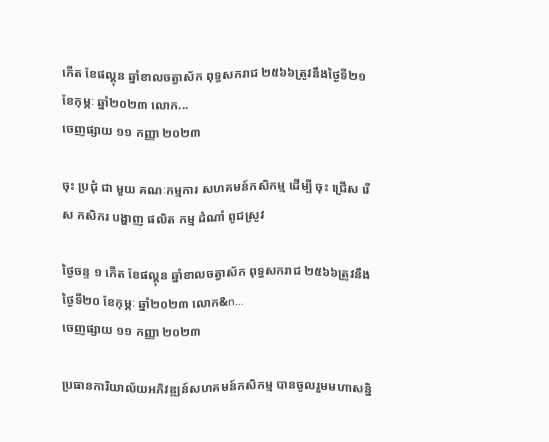កើត ខែផល្គុន ឆ្នាំខាលចត្វាស័ក ពុទ្ធសករាជ ២៥៦៦ត្រូវនឹងថ្ងៃទី២១ ខែកុម្ភៈ ឆ្នាំ២០២៣ លោក...
ចេញផ្សាយ ១១ កញ្ញា ២០២៣

ចុះ ប្រជុំ ជា មួយ គណៈកម្មការ សហគមន៍កសិកម្ម ដេីម្បី ចុះ ជ្រេីស រេីស កសិករ បង្ហាញ ផលិត កម្ម ដំណាំ ពូជស្រូវ

ថ្ងៃចន្ទ ១ កើត ខែផល្គុន ឆ្នាំខាលចត្វាស័ក ពុទ្ធសករាជ ២៥៦៦ត្រូវនឹងថ្ងៃទី២០ ខែកុម្ភៈ ឆ្នាំ២០២៣ លោក&n...
ចេញផ្សាយ ១១ កញ្ញា ២០២៣

ប្រធានការិយាល័យអភិវឌ្ឍន៍សហគមន៍កសិកម្ម បានចូលរួមមហាសន្និ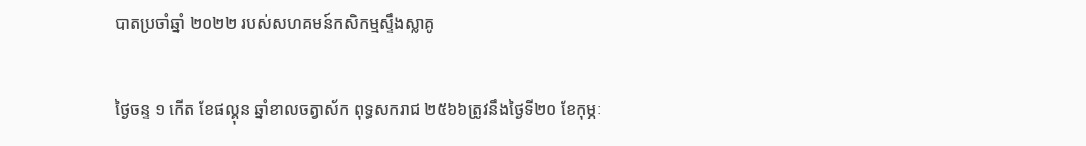បាតប្រចាំឆ្នាំ ២០២២ របស់សហគមន៍កសិកម្មស្ទឹងស្លាគូ

ថ្ងៃចន្ទ ១ កើត ខែផល្គុន ឆ្នាំខាលចត្វាស័ក ពុទ្ធសករាជ ២៥៦៦ត្រូវនឹងថ្ងៃទី២០ ខែកុម្ភៈ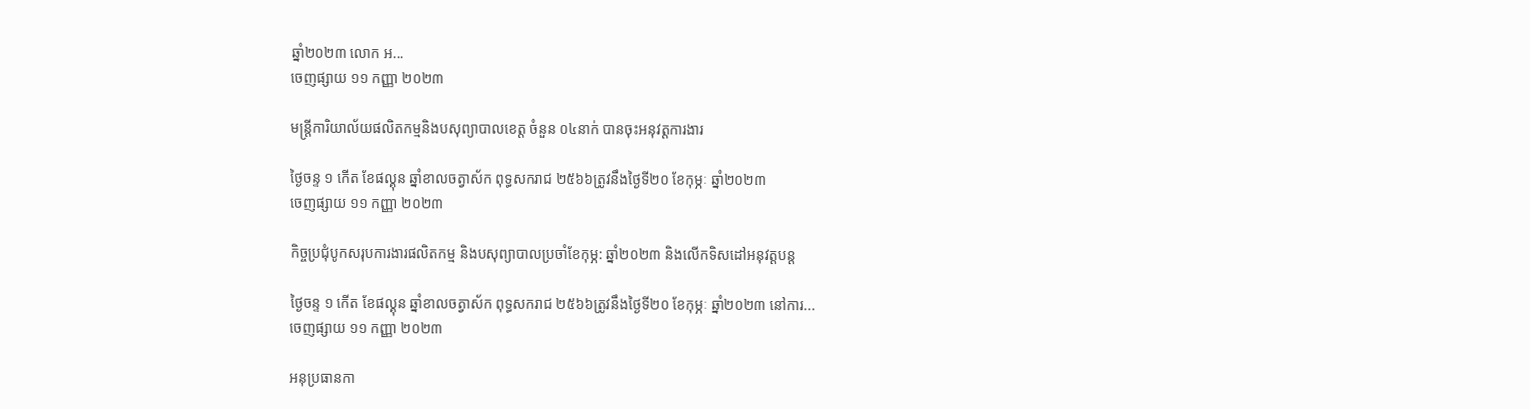ឆ្នាំ២០២៣ លោក អ...
ចេញផ្សាយ ១១ កញ្ញា ២០២៣

មន្រ្តីការិយាល័យផលិតកម្មនិងបសុព្យាបាលខេត្ត ចំនួន ០៤នាក់ បានចុះអនុវត្តការងារ

ថ្ងៃចន្ទ ១ កើត ខែផល្គុន ឆ្នាំខាលចត្វាស័ក ពុទ្ធសករាជ ២៥៦៦ត្រូវនឹងថ្ងៃទី២០ ខែកុម្ភៈ ឆ្នាំ២០២៣
ចេញផ្សាយ ១១ កញ្ញា ២០២៣

កិច្ចប្រជុំបូកសរុបការងារផលិតកម្ម និងបសុព្យាបាលប្រចាំខែកុម្ភ: ឆ្នាំ២០២៣ និងលេីកទិសដៅអនុវត្តបន្ត

ថ្ងៃចន្ទ ១ កើត ខែផល្គុន ឆ្នាំខាលចត្វាស័ក ពុទ្ធសករាជ ២៥៦៦ត្រូវនឹងថ្ងៃទី២០ ខែកុម្ភៈ ឆ្នាំ២០២៣ នៅការ...
ចេញផ្សាយ ១១ កញ្ញា ២០២៣

អនុប្រធានកា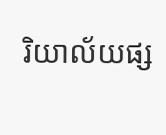រិយាល័យផ្ស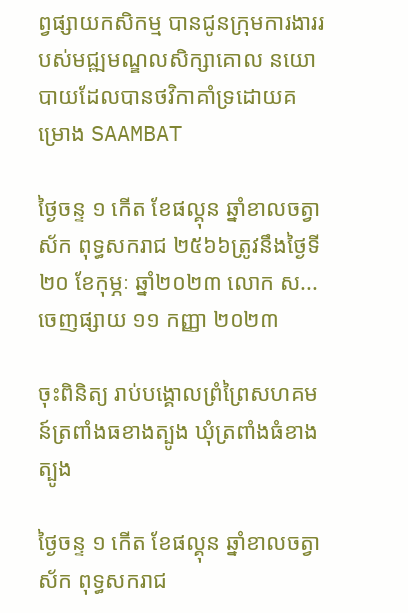ព្វផ្សាយកសិកម្ម បានជូនក្រុមការងាររបស់មជ្ឍមណ្ឌលសិក្សាគោល នយោបាយដែលបានថវិកាគាំទ្រដោយគម្រោង SAAMBAT

ថ្ងៃចន្ទ ១ កើត ខែផល្គុន ឆ្នាំខាលចត្វាស័ក ពុទ្ធសករាជ ២៥៦៦ត្រូវនឹងថ្ងៃទី២០ ខែកុម្ភៈ ឆ្នាំ២០២៣ លោក ស...
ចេញផ្សាយ ១១ កញ្ញា ២០២៣

ចុះពិនិត្យ រាប់បង្គោលព្រំព្រៃសហគមន៍ត្រពាំងធខាងត្បូង ឃុំត្រពាំងធំខាងត្បូង

ថ្ងៃចន្ទ ១ កើត ខែផល្គុន ឆ្នាំខាលចត្វាស័ក ពុទ្ធសករាជ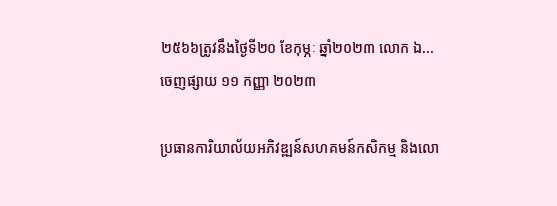២៥៦៦ត្រូវនឹងថ្ងៃទី២០ ខែកុម្ភៈ ឆ្នាំ២០២៣ លោក ឯ...
ចេញផ្សាយ ១១ កញ្ញា ២០២៣

ប្រធានការិយាល័យអភិវឌ្ឍន៍សហគមន៍កសិកម្ម និងលោ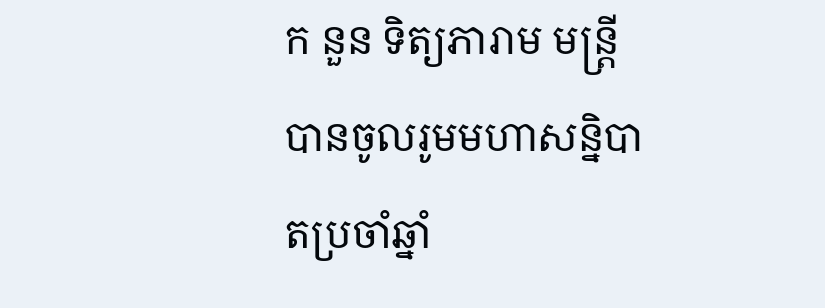ក នួន ទិត្យភារាម មន្ត្រី បានចូលរូមមហាសន្និបាតប្រចាំឆ្នាំ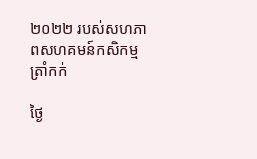២០២២ របស់សហភាពសហគមន៍កសិកម្មត្រាំកក់

ថ្ងៃ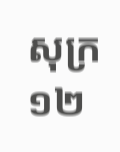សុក្រ ១២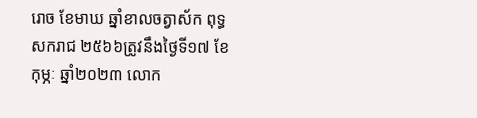រោច ខែមាឃ ឆ្នាំខាលចត្វាស័ក ពុទ្ធសករាជ ២៥៦៦ត្រូវនឹងថ្ងៃទី១៧ ខែកុម្ភៈ ឆ្នាំ២០២៣ លោក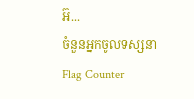អ៊...
ចំនួនអ្នកចូលទស្សនា
Flag Counter